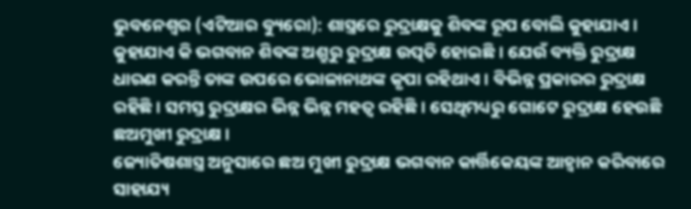ଭୁବନେଶ୍ୱର (ଏଟିଆର ବ୍ୟୁରୋ): ଶାସ୍ତ୍ରରେ ରୁଦ୍ରାକ୍ଷକୁ ଶିବଙ୍କ ରୂପ ବୋଲି କୁହାଯାଏ । କୁହାଯାଏ କି ଭଗବାନ ଶିବଙ୍କ ଅଶ୍ରୁରୁ ରୁଦ୍ରାକ୍ଷ ଉତ୍ପତି ହୋଇଛି । ଯେଉଁ ବ୍ୟକ୍ତି ରୁଦ୍ରାକ୍ଷ ଧାରଣ କରନ୍ତି ତାଙ୍କ ଉପରେ ଭୋଳାନାଥଙ୍କ କୃପା ରହିଥାଏ । ବିଭିନ୍ନ ପ୍ରକାରର ରୁଦ୍ରାକ୍ଷ ରହିଛି । ସମସ୍ତ ରୁଦ୍ରାକ୍ଷର ଭିନ୍ନ ଭିନ୍ନ ମହତ୍ୱ ରହିଛି । ସେଥିମଧ୍ୟରୁ ଗୋଟେ ରୁଦ୍ରାକ୍ଷ ହେଉଛି ଛଅମୁଖୀ ରୁଦ୍ରାକ୍ଷ ।
ଜ୍ୟୋତିଷଶାସ୍ତ୍ର ଅନୁସାରେ ଛଅ ମୁଖୀ ରୁଦ୍ରାକ୍ଷ ଭଗବାନ କାର୍ତ୍ତିକେୟଙ୍କ ଆହ୍ୱାନ କରିବାରେ ସାହାଯ୍ୟ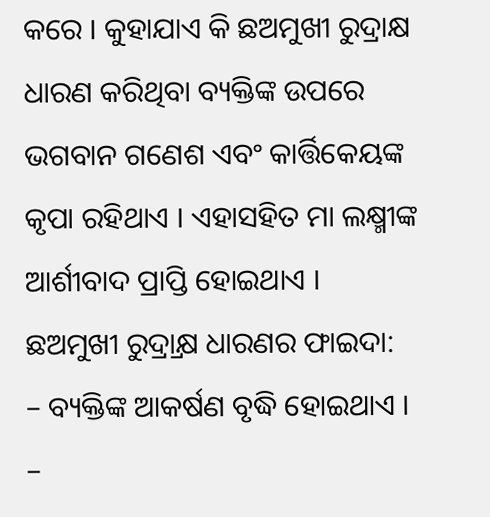କରେ । କୁହାଯାଏ କି ଛଅମୁଖୀ ରୁଦ୍ରାକ୍ଷ ଧାରଣ କରିଥିବା ବ୍ୟକ୍ତିଙ୍କ ଉପରେ ଭଗବାନ ଗଣେଶ ଏବଂ କାର୍ତ୍ତିକେୟଙ୍କ କୃପା ରହିଥାଏ । ଏହାସହିତ ମା ଲକ୍ଷ୍ମୀଙ୍କ ଆର୍ଶୀବାଦ ପ୍ରାପ୍ତି ହୋଇଥାଏ ।
ଛଅମୁଖୀ ରୁଦ୍ର୍ରାକ୍ଷ ଧାରଣର ଫାଇଦା:
– ବ୍ୟକ୍ତିଙ୍କ ଆକର୍ଷଣ ବୃଦ୍ଧି ହୋଇଥାଏ ।
–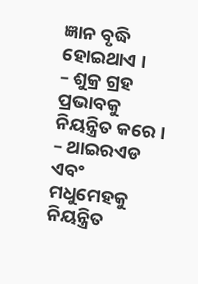ଜ୍ଞାନ ବୃଦ୍ଧି ହୋଇଥାଏ ।
– ଶୁକ୍ର ଗ୍ରହ ପ୍ରଭାବକୁ ନିୟନ୍ତ୍ରିତ କରେ ।
– ଥାଇରଏଡ ଏବଂ ମଧୁମେହକୁ ନିୟନ୍ତ୍ରିତ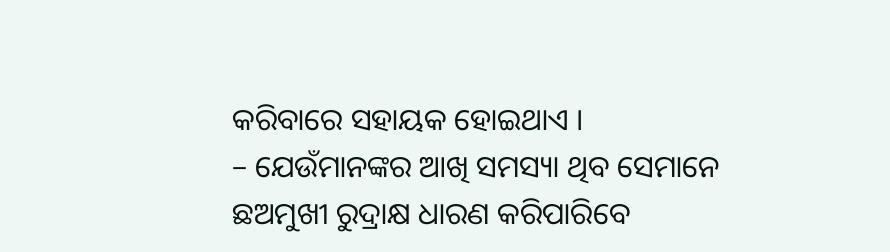କରିବାରେ ସହାୟକ ହୋଇଥାଏ ।
– ଯେଉଁମାନଙ୍କର ଆଖି ସମସ୍ୟା ଥିବ ସେମାନେ ଛଅମୁଖୀ ରୁଦ୍ରାକ୍ଷ ଧାରଣ କରିପାରିବେ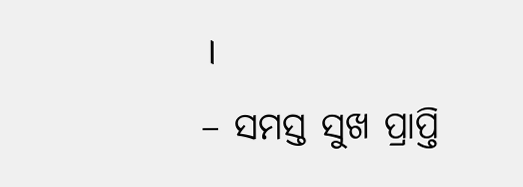।
– ସମସ୍ତ ସୁଖ ପ୍ରାପ୍ତି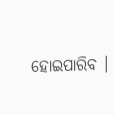ହୋଇପାରିବ ।